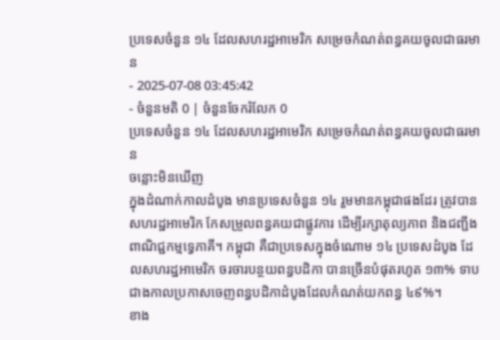ប្រទេសចំនួន ១៤ ដែលសហរដ្ឋអាមេរិក សម្រេចកំណត់ពន្ធគយចូលជាធរមាន
- 2025-07-08 03:45:42
- ចំនួនមតិ 0 | ចំនួនចែករំលែក 0
ប្រទេសចំនួន ១៤ ដែលសហរដ្ឋអាមេរិក សម្រេចកំណត់ពន្ធគយចូលជាធរមាន
ចន្លោះមិនឃើញ
ក្នុងដំណាក់កាលដំបូង មានប្រទេសចំនួន ១៤ រួមមានកម្ពុជាផងដែរ ត្រូវបានសហរដ្ឋអាមេរិក កែសម្រួលពន្ធគយជាផ្លូវការ ដើម្បីរក្សាតុល្យភាព និងជញ្ជីងពាណិជ្ជកម្មទ្វេភាគី។ កម្ពុជា គឺជាប្រទេសក្នុងចំណោម ១៤ ប្រទេសដំបូង ដែលសហរដ្ឋអាមេរិក ចរចារបន្ថយពន្ធបដិកា បានច្រើនបំផុតរហូត ១៣% ទាបជាងកាលប្រកាសចេញពន្ធបដិកាដំបូងដែលកំណត់យកពន្ធ ៤៩%។
ខាង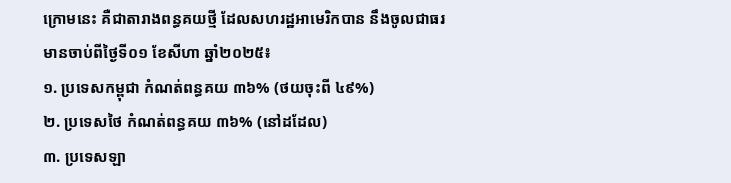ក្រោមនេះ គឺជាតារាងពន្ធគយថ្មី ដែលសហរដ្ឋអាមេរិកបាន នឹងចូលជាធរមានចាប់ពីថ្ងៃទី០១ ខែសីហា ឆ្នាំ២០២៥៖
១. ប្រទេសកម្ពុជា កំណត់ពន្ធគយ ៣៦% (ថយចុះពី ៤៩%)
២. ប្រទេសថៃ កំណត់ពន្ធគយ ៣៦% (នៅដដែល)
៣. ប្រទេសឡា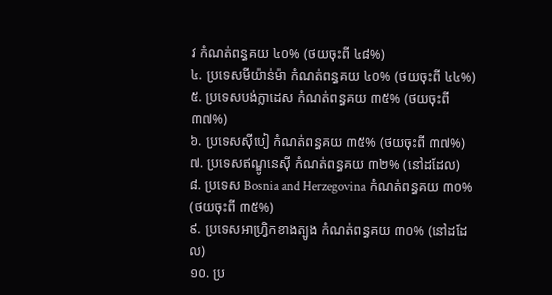វ កំណត់ពន្ធគយ ៤០% (ថយចុះពី ៤៨%)
៤. ប្រទេសមីយ៉ាន់ម៉ា កំណត់ពន្ធគយ ៤០% (ថយចុះពី ៤៤%)
៥. ប្រទេសបង់ក្លាដេស កំណត់ពន្ធគយ ៣៥% (ថយចុះពី ៣៧%)
៦. ប្រទេសស៊ីបៀ កំណត់ពន្ធគយ ៣៥% (ថយចុះពី ៣៧%)
៧. ប្រទេសឥណ្ឌូនេស៊ី កំណត់ពន្ធគយ ៣២% (នៅដដែល)
៨. ប្រទេស Bosnia and Herzegovina កំណត់ពន្ធគយ ៣០% (ថយចុះពី ៣៥%)
៩. ប្រទេសអាហ្វ្រិកខាងត្បូង កំណត់ពន្ធគយ ៣០% (នៅដដែល)
១០. ប្រ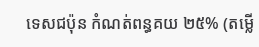ទេសជប៉ុន កំណត់ពន្ធគយ ២៥% (តម្លើ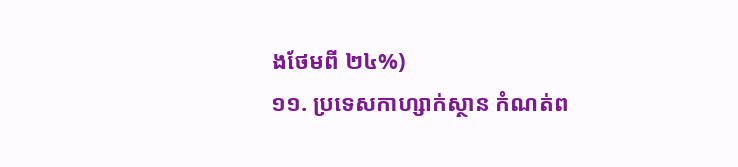ងថែមពី ២៤%)
១១. ប្រទេសកាហ្សាក់ស្ថាន កំណត់ព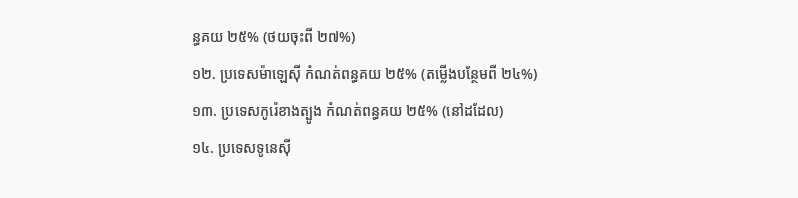ន្ធគយ ២៥% (ថយចុះពី ២៧%)
១២. ប្រទេសម៉ាឡេស៊ី កំណត់ពន្ធគយ ២៥% (តម្លើងបន្ថែមពី ២៤%)
១៣. ប្រទេសកូរ៉េខាងត្បូង កំណត់ពន្ធគយ ២៥% (នៅដដែល)
១៤. ប្រទេសទូនេស៊ី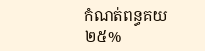កំណត់ពន្ធគយ ២៥%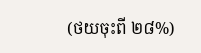(ថយចុះពី ២៨%)